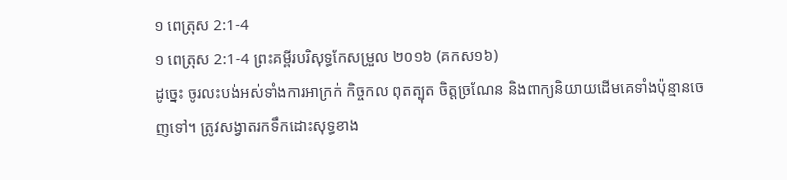១ ពេត្រុស 2:1-4
១ ពេត្រុស 2:1-4 ព្រះគម្ពីរបរិសុទ្ធកែសម្រួល ២០១៦ (គកស១៦)
ដូច្នេះ ចូរលះបង់អស់ទាំងការអាក្រក់ កិច្ចកល ពុតត្បុត ចិត្តច្រណែន និងពាក្យនិយាយដើមគេទាំងប៉ុន្មានចេញទៅ។ ត្រូវសង្វាតរកទឹកដោះសុទ្ធខាង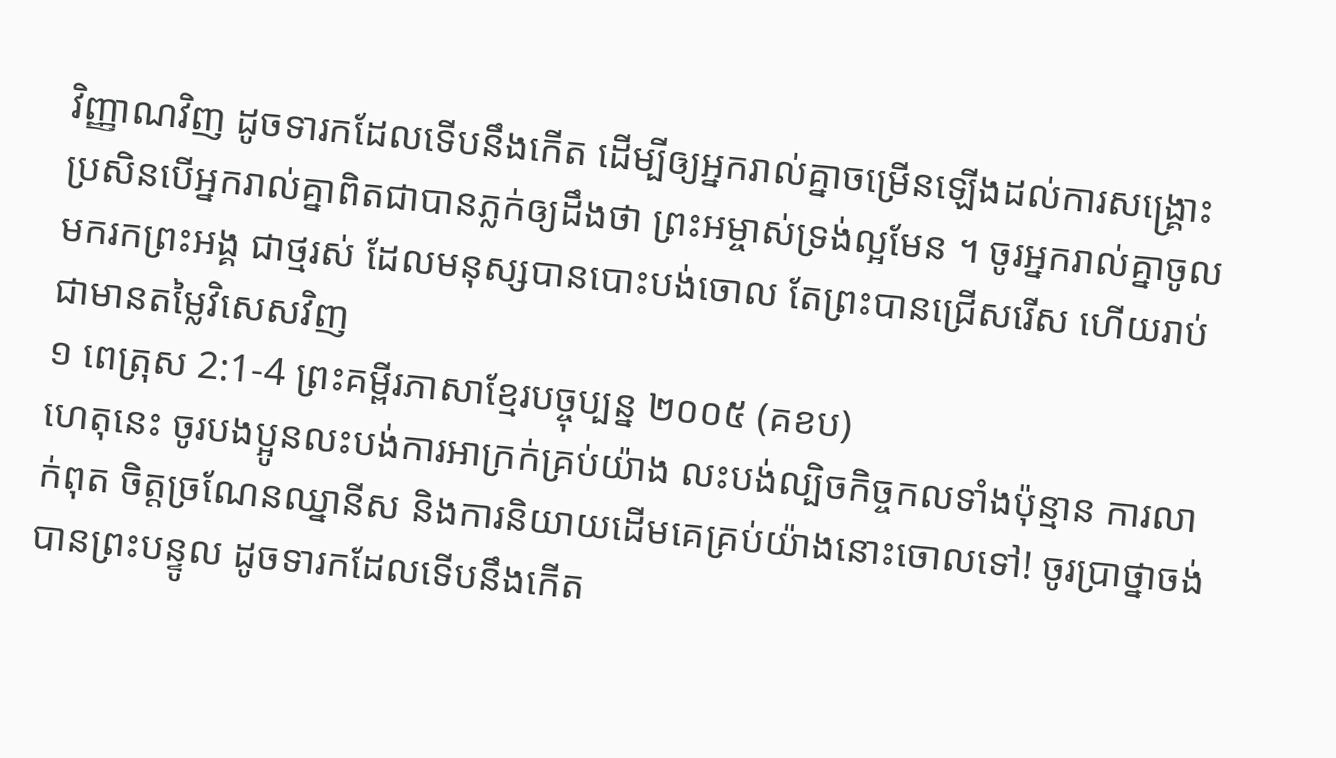វិញ្ញាណវិញ ដូចទារកដែលទើបនឹងកើត ដើម្បីឲ្យអ្នករាល់គ្នាចម្រើនឡើងដល់ការសង្គ្រោះ ប្រសិនបើអ្នករាល់គ្នាពិតជាបានភ្លក់ឲ្យដឹងថា ព្រះអម្ចាស់ទ្រង់ល្អមែន ។ ចូរអ្នករាល់គ្នាចូលមករកព្រះអង្គ ជាថ្មរស់ ដែលមនុស្សបានបោះបង់ចោល តែព្រះបានជ្រើសរើស ហើយរាប់ជាមានតម្លៃវិសេសវិញ
១ ពេត្រុស 2:1-4 ព្រះគម្ពីរភាសាខ្មែរបច្ចុប្បន្ន ២០០៥ (គខប)
ហេតុនេះ ចូរបងប្អូនលះបង់ការអាក្រក់គ្រប់យ៉ាង លះបង់ល្បិចកិច្ចកលទាំងប៉ុន្មាន ការលាក់ពុត ចិត្តច្រណែនឈ្នានីស និងការនិយាយដើមគេគ្រប់យ៉ាងនោះចោលទៅ! ចូរប្រាថ្នាចង់បានព្រះបន្ទូល ដូចទារកដែលទើបនឹងកើត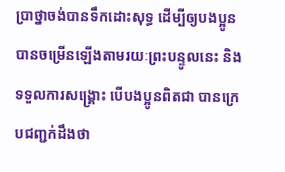ប្រាថ្នាចង់បានទឹកដោះសុទ្ធ ដើម្បីឲ្យបងប្អូនបានចម្រើនឡើងតាមរយៈព្រះបន្ទូលនេះ និងទទួលការសង្គ្រោះ បើបងប្អូនពិតជា បានក្រេបជញ្ជក់ដឹងថា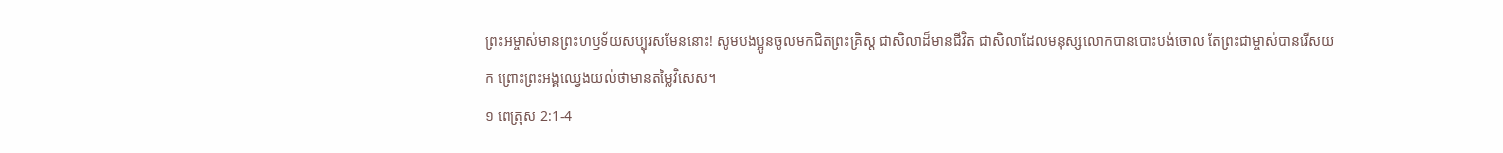ព្រះអម្ចាស់មានព្រះហឫទ័យសប្បុរសមែននោះ! សូមបងប្អូនចូលមកជិតព្រះគ្រិស្ត ជាសិលាដ៏មានជីវិត ជាសិលាដែលមនុស្សលោកបានបោះបង់ចោល តែព្រះជាម្ចាស់បានរើសយក ព្រោះព្រះអង្គឈ្វេងយល់ថាមានតម្លៃវិសេស។
១ ពេត្រុស 2:1-4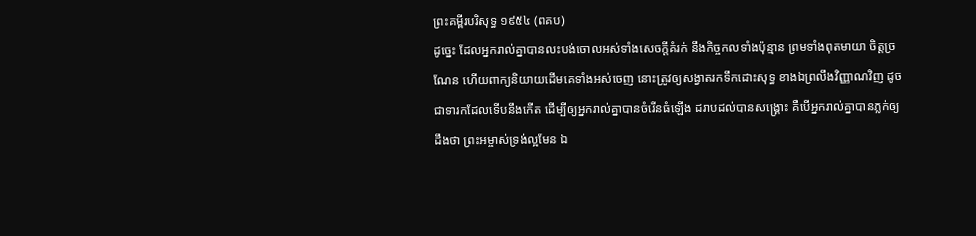ព្រះគម្ពីរបរិសុទ្ធ ១៩៥៤ (ពគប)
ដូច្នេះ ដែលអ្នករាល់គ្នាបានលះបង់ចោលអស់ទាំងសេចក្ដីគំរក់ នឹងកិច្ចកលទាំងប៉ុន្មាន ព្រមទាំងពុតមាយា ចិត្តច្រណែន ហើយពាក្យនិយាយដើមគេទាំងអស់ចេញ នោះត្រូវឲ្យសង្វាតរកទឹកដោះសុទ្ធ ខាងឯព្រលឹងវិញ្ញាណវិញ ដូចជាទារកដែលទើបនឹងកើត ដើម្បីឲ្យអ្នករាល់គ្នាបានចំរើនធំឡើង ដរាបដល់បានសង្គ្រោះ គឺបើអ្នករាល់គ្នាបានភ្លក់ឲ្យដឹងថា ព្រះអម្ចាស់ទ្រង់ល្អមែន ឯ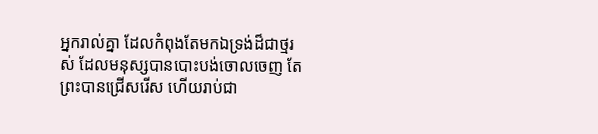អ្នករាល់គ្នា ដែលកំពុងតែមកឯទ្រង់ដ៏ជាថ្មរស់ ដែលមនុស្សបានបោះបង់ចោលចេញ តែព្រះបានជ្រើសរើស ហើយរាប់ជា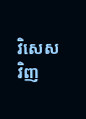វិសេសវិញ